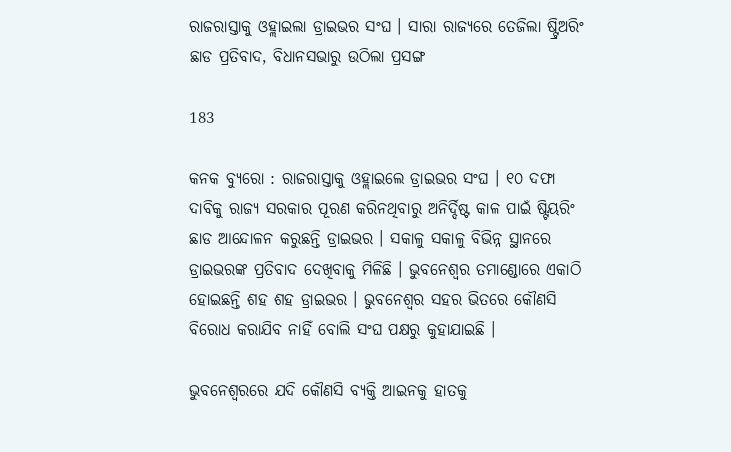ରାଜରାସ୍ତାକୁ ଓହ୍ଲାଇଲା ଡ୍ରାଇଭର ସଂଘ । ସାରା ରାଜ୍ୟରେ ତେଜିଲା ଷ୍ଟ୍ରିଅରିଂ ଛାଡ ପ୍ରତିବାଦ, ବିଧାନସଭାରୁ ଉଠିଲା ପ୍ରସଙ୍ଗ

183

କନକ ବ୍ୟୁରୋ : ରାଜରାସ୍ତାକୁ ଓହ୍ଲାଇଲେ ଡ୍ରାଇଭର ସଂଘ । ୧୦ ଦଫା ଦାବିକୁ ରାଜ୍ୟ ସରକାର ପୂରଣ କରିନଥିବାରୁ ଅନିର୍ଦ୍ଦିଷ୍ଟ କାଳ ପାଇଁ ଷ୍ଟିୟରିଂ ଛାଡ ଆନ୍ଦୋଳନ କରୁଛନ୍ତି ଡ୍ରାଇଭର । ସକାଳୁ ସକାଳୁ ବିଭିନ୍ନ ସ୍ଥାନରେ ଡ୍ରାଇଭରଙ୍କ ପ୍ରତିବାଦ ଦେଖିବାକୁ ମିଳିଛି । ଭୁବନେଶ୍ୱର ତମାଣ୍ଡୋରେ ଏକାଠି ହୋଇଛନ୍ତି ଶହ ଶହ ଡ୍ରାଇଭର । ଭୁବନେଶ୍ୱର ସହର ଭିତରେ କୌଣସି ବିରୋଧ କରାଯିବ ନାହିଁ ବୋଲି ସଂଘ ପକ୍ଷରୁ କୁହାଯାଇଛି ।

ଭୁବନେଶ୍ୱରରେ ଯଦି କୌଣସି ବ୍ୟକ୍ତି ଆଇନକୁ ହାତକୁ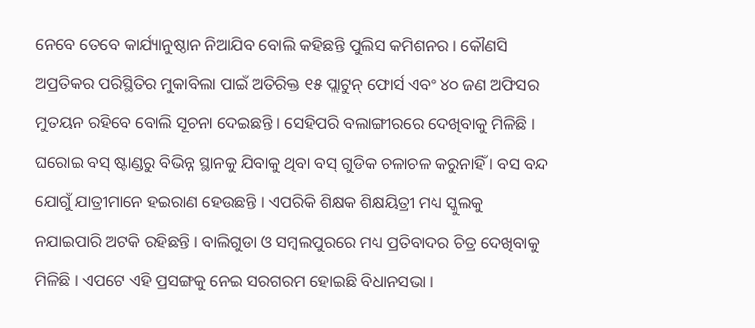ନେବେ ତେବେ କାର୍ଯ୍ୟାନୁଷ୍ଠାନ ନିଆଯିବ ବୋଲି କହିଛନ୍ତି ପୁଲିସ କମିଶନର । କୌଣସି ଅପ୍ରତିକର ପରିସ୍ଥିତିର ମୁକାବିଲା ପାଇଁ ଅତିରିକ୍ତ ୧୫ ପ୍ଲାଟୁନ୍ ଫୋର୍ସ ଏବଂ ୪୦ ଜଣ ଅଫିସର ମୁତୟନ ରହିବେ ବୋଲି ସୂଚନା ଦେଇଛନ୍ତି । ସେହିପରି ବଲାଙ୍ଗୀରରେ ଦେଖିବାକୁ ମିଳିଛି । ଘରୋଇ ବସ୍ ଷ୍ଟାଣ୍ଡରୁ ବିଭିନ୍ନ ସ୍ଥାନକୁ ଯିବାକୁ ଥିବା ବସ୍ ଗୁଡିକ ଚଳାଚଳ କରୁନାହିଁ । ବସ ବନ୍ଦ ଯୋଗୁଁ ଯାତ୍ରୀମାନେ ହଇରାଣ ହେଉଛନ୍ତି । ଏପରିକି ଶିକ୍ଷକ ଶିକ୍ଷୟିତ୍ରୀ ମଧ୍ୟ ସ୍କୁଲକୁ ନଯାଇପାରି ଅଟକି ରହିଛନ୍ତି । ବାଲିଗୁଡା ଓ ସମ୍ବଲପୁରରେ ମଧ୍ୟ ପ୍ରତିବାଦର ଚିତ୍ର ଦେଖିବାକୁ ମିଳିଛି । ଏପଟେ ଏହି ପ୍ରସଙ୍ଗକୁ ନେଇ ସରଗରମ ହୋଇଛି ବିଧାନସଭା ।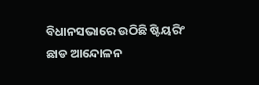ବିଧାନସଭାରେ ଉଠିଛି ଷ୍ଟିୟରିଂ ଛାଡ ଆନ୍ଦୋଳନ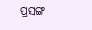ପ୍ରସଙ୍ଗ